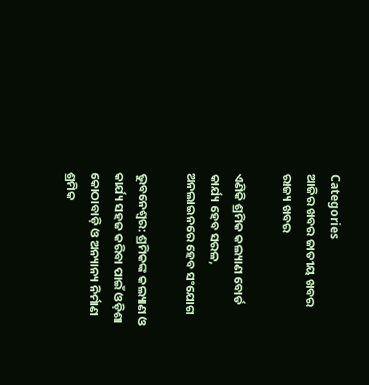Categories
ଆଜିର ଖବର ଜାତୀୟ ଖବର ରାଜ୍ୟ ଖବର

ଏଣିକି ଶ୍ରମିକ କଲ୍ୟାଣ ବୋର୍ଡ କାର୍ଯ୍ୟ ହେବ ସରଳ, ଅନଲାଇନରେ ହେବ ସଂଯୋଗ

ଭୁବନେଶ୍ବର: ଶ୍ରମିକଙ୍କ କଲ୍ୟାଣ ଓ କାର୍ଯ୍ୟ ସହଜ କରିବା ପାଇଁ ଓଡ଼ିଶା କୋଠାବାଡ଼ି ଓ ଅନ୍ୟାନ୍ୟ ନିର୍ମାଣ ଶ୍ରମିକ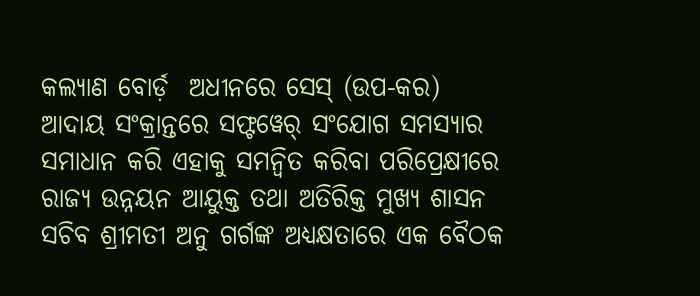କଲ୍ୟାଣ ବୋର୍ଡ଼  ଅଧୀନରେ ସେସ୍ (ଉପ-କର) ଆଦାୟ ସଂକ୍ରାନ୍ତରେ ସଫ୍ଟୱେର୍ ସଂଯୋଗ ସମସ୍ୟାର ସମାଧାନ କରି ଏହାକୁ ସମନ୍ୱିତ କରିବା ପରିପ୍ରେକ୍ଷୀରେ ରାଜ୍ୟ ଉନ୍ନୟନ ଆୟୁକ୍ତ ତଥା ଅତିରିକ୍ତ ମୁଖ୍ୟ ଶାସନ ସଚିବ ଶ୍ରୀମତୀ ଅନୁ ଗର୍ଗଙ୍କ ଅଧ୍ୟକ୍ଷତାରେ ଏକ ବୈଠକ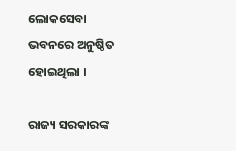ଲୋକସେବା ଭବନରେ ଅନୁଷ୍ଠିତ ହୋଇଥିଲା ।

ରାଜ୍ୟ ସରକାରଙ୍କ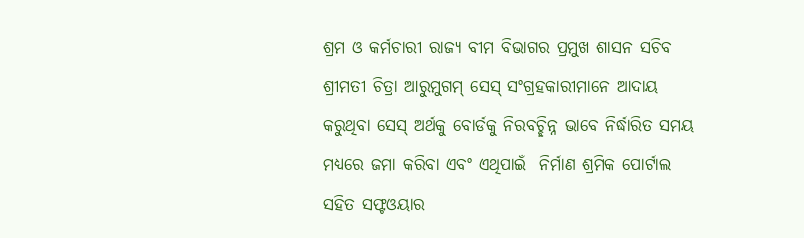ଶ୍ରମ ଓ କର୍ମଚାରୀ ରାଜ୍ୟ ବୀମ ବିଭାଗର ପ୍ରମୁଖ ଶାସନ ସଚିବ ଶ୍ରୀମତୀ ଚିତ୍ରା ଆରୁମୁଗମ୍ ସେସ୍ ସଂଗ୍ରହକାରୀମାନେ ଆଦାୟ କରୁଥିବା ସେସ୍ ଅର୍ଥକୁ ବୋର୍ଡକୁ ନିରବଚ୍ଛିନ୍ନ ଭାବେ ନିର୍ଦ୍ଧାରିତ ସମୟ ମଧ୍ୟରେ ଜମା କରିବା ଏବଂ ଏଥିପାଇଁ  ନିର୍ମାଣ ଶ୍ରମିକ ପୋର୍ଟାଲ ସହିତ ସଫ୍ଟଓୟାର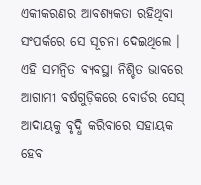ଏକୀକରଣର ଆବଶ୍ୟକତା ରହିଥିବା ସଂପର୍କରେ ସେ ସୂଚନା ଦେଇଥିଲେ । ଏହି ସମନ୍ୱିତ ବ୍ୟବସ୍ଥା ନିଶ୍ଚିତ ଭାବରେ ଆଗାମୀ ବର୍ଷଗୁଡ଼ିକରେ ବୋର୍ଡର ସେସ୍ ଆଦାୟକୁ ବୃଦ୍ଧି କରିବାରେ ସହାୟକ ହେବ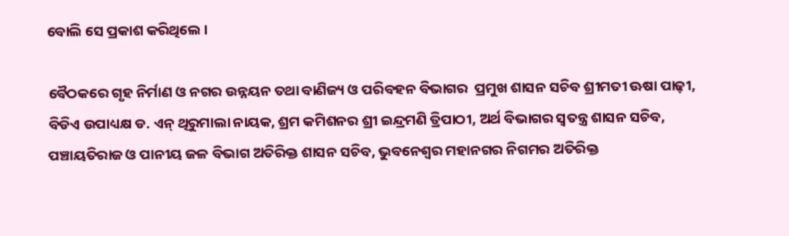ବୋଲି ସେ ପ୍ରକାଶ କରିଥିଲେ ।

ବୈଠକରେ ଗୃହ ନିର୍ମାଣ ଓ ନଗର ଉନ୍ନୟନ ତଥା ବାଣିଜ୍ୟ ଓ ପରିବହନ ବିଭାଗର  ପ୍ରମୁଖ ଶାସନ ସଚିବ ଶ୍ରୀମତୀ ଊଷା ପାଢ଼ୀ,  ବିଡିଏ ଉପାଧ୍ୟକ୍ଷ ଡ. ଏନ୍ ଥିରୁମାଲା ନାୟକ, ଶ୍ରମ କମିଶନର ଶ୍ରୀ ଇନ୍ଦ୍ରମଣି ତ୍ରିପାଠୀ, ଅର୍ଥ ବିଭାଗର ସ୍ୱତନ୍ତ୍ର ଶାସନ ସଚିବ, ପଞ୍ଚାୟତିରାଜ ଓ ପାନୀୟ ଜଳ ବିଭାଗ ଅତିରିକ୍ତ ଶାସନ ସଚିବ, ଭୁବନେଶ୍ୱର ମହାନଗର ନିଗମର ଅତିରିକ୍ତ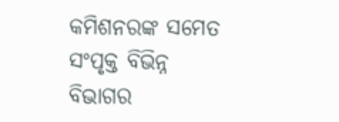କମିଶନରଙ୍କ ସମେତ ସଂପୃକ୍ତ ବିଭିନ୍ନ ବିଭାଗର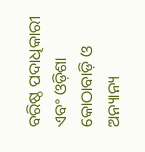ବରିଷ୍ଠ ପଦାଧିକାରୀ ଏବଂ ଓଡ଼ିଶା କୋଠାବାଡ଼ି ଓ ଅନ୍ୟାନ୍ୟ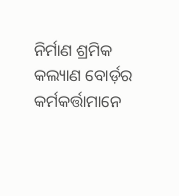ନିର୍ମାଣ ଶ୍ରମିକ କଲ୍ୟାଣ ବୋର୍ଡ଼ର କର୍ମକର୍ତ୍ତାମାନେ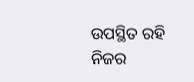ଉପସ୍ଥିତ ରହି ନିଜର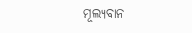ମୂଲ୍ୟବାନ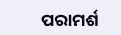ପରାମର୍ଶ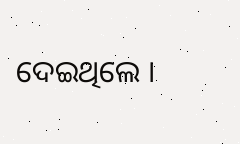ଦେଇଥିଲେ ।